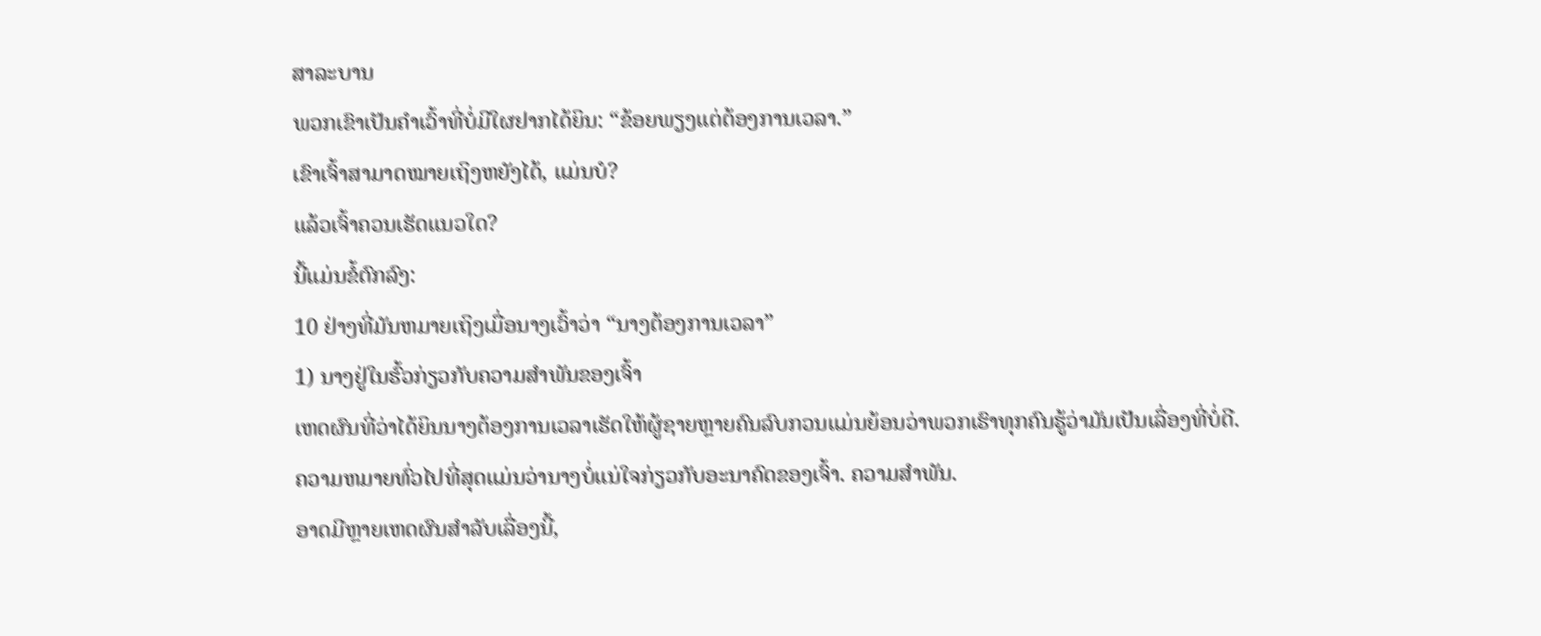ສາລະບານ
ພວກເຂົາເປັນຄຳເວົ້າທີ່ບໍ່ມີໃຜຢາກໄດ້ຍິນ: “ຂ້ອຍພຽງແຕ່ຕ້ອງການເວລາ.”
ເຂົາເຈົ້າສາມາດໝາຍເຖິງຫຍັງໄດ້, ແມ່ນບໍ?
ແລ້ວເຈົ້າຄວນເຮັດແນວໃດ?
ນີ້ແມ່ນຂໍ້ຕົກລົງ:
10 ຢ່າງທີ່ມັນຫມາຍເຖິງເມື່ອນາງເວົ້າວ່າ “ນາງຕ້ອງການເວລາ”
1) ນາງຢູ່ໃນຮົ້ວກ່ຽວກັບຄວາມສໍາພັນຂອງເຈົ້າ
ເຫດຜົນທີ່ວ່າໄດ້ຍິນນາງຕ້ອງການເວລາເຮັດໃຫ້ຜູ້ຊາຍຫຼາຍຄົນລົບກວນແມ່ນຍ້ອນວ່າພວກເຮົາທຸກຄົນຮູ້ວ່າມັນເປັນເລື່ອງທີ່ບໍ່ດີ.
ຄວາມຫມາຍທົ່ວໄປທີ່ສຸດແມ່ນວ່ານາງບໍ່ແນ່ໃຈກ່ຽວກັບອະນາຄົດຂອງເຈົ້າ. ຄວາມສຳພັນ.
ອາດມີຫຼາຍເຫດຜົນສຳລັບເລື່ອງນີ້,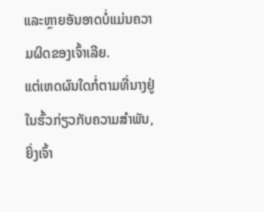ແລະຫຼາຍອັນອາດບໍ່ແມ່ນຄວາມຜິດຂອງເຈົ້າເລີຍ.
ແຕ່ເຫດຜົນໃດກໍ່ຕາມທີ່ນາງຢູ່ໃນຮົ້ວກ່ຽວກັບຄວາມສໍາພັນ, ຍິ່ງເຈົ້າ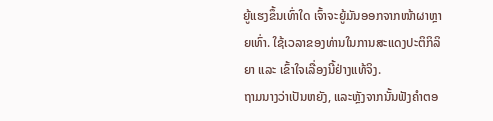ຍູ້ແຮງຂຶ້ນເທົ່າໃດ ເຈົ້າຈະຍູ້ມັນອອກຈາກໜ້າຜາຫຼາຍເທົ່າ. ໃຊ້ເວລາຂອງທ່ານໃນການສະແດງປະຕິກິລິຍາ ແລະ ເຂົ້າໃຈເລື່ອງນີ້ຢ່າງແທ້ຈິງ.
ຖາມນາງວ່າເປັນຫຍັງ, ແລະຫຼັງຈາກນັ້ນຟັງຄໍາຕອ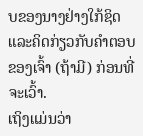ບຂອງນາງຢ່າງໃກ້ຊິດ ແລະຄິດກ່ຽວກັບຄໍາຕອບຂອງເຈົ້າ (ຖ້າມີ) ກ່ອນທີ່ຈະເວົ້າ.
ເຖິງແມ່ນວ່າ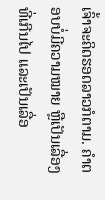ເຈົ້າຈະຄິດຮອດລາວກໍຕາມ. ຄຳຕອບບໍ່ມີຄວາມໝາຍ ຫຼືເປັນເລື່ອງທີ່ເກີນໄປ ແລະເປັນເລື່ອ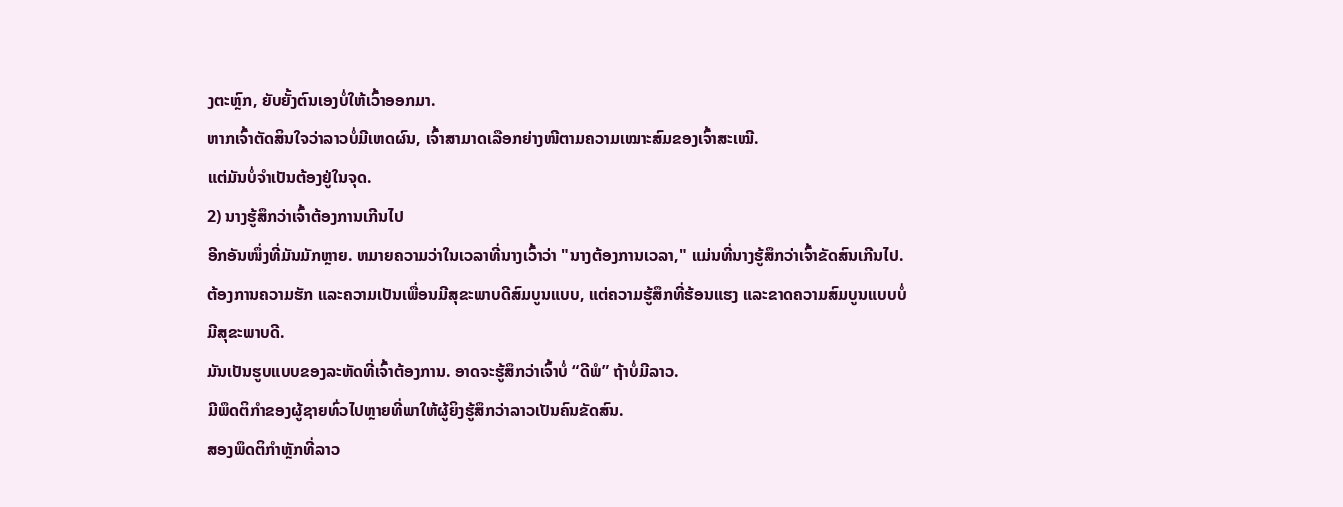ງຕະຫຼົກ, ຍັບຍັ້ງຕົນເອງບໍ່ໃຫ້ເວົ້າອອກມາ.
ຫາກເຈົ້າຕັດສິນໃຈວ່າລາວບໍ່ມີເຫດຜົນ, ເຈົ້າສາມາດເລືອກຍ່າງໜີຕາມຄວາມເໝາະສົມຂອງເຈົ້າສະເໝີ.
ແຕ່ມັນບໍ່ຈໍາເປັນຕ້ອງຢູ່ໃນຈຸດ.
2) ນາງຮູ້ສຶກວ່າເຈົ້າຕ້ອງການເກີນໄປ
ອີກອັນໜຶ່ງທີ່ມັນມັກຫຼາຍ. ຫມາຍຄວາມວ່າໃນເວລາທີ່ນາງເວົ້າວ່າ "ນາງຕ້ອງການເວລາ," ແມ່ນທີ່ນາງຮູ້ສຶກວ່າເຈົ້າຂັດສົນເກີນໄປ.
ຕ້ອງການຄວາມຮັກ ແລະຄວາມເປັນເພື່ອນມີສຸຂະພາບດີສົມບູນແບບ, ແຕ່ຄວາມຮູ້ສຶກທີ່ຮ້ອນແຮງ ແລະຂາດຄວາມສົມບູນແບບບໍ່ມີສຸຂະພາບດີ.
ມັນເປັນຮູບແບບຂອງລະຫັດທີ່ເຈົ້າຕ້ອງການ. ອາດຈະຮູ້ສຶກວ່າເຈົ້າບໍ່ “ດີພໍ” ຖ້າບໍ່ມີລາວ.
ມີພຶດຕິກຳຂອງຜູ້ຊາຍທົ່ວໄປຫຼາຍທີ່ພາໃຫ້ຜູ້ຍິງຮູ້ສຶກວ່າລາວເປັນຄົນຂັດສົນ.
ສອງພຶດຕິກຳຫຼັກທີ່ລາວ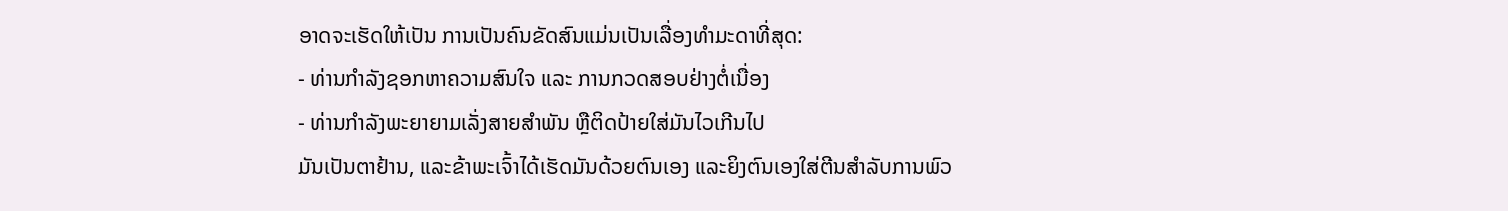ອາດຈະເຮັດໃຫ້ເປັນ ການເປັນຄົນຂັດສົນແມ່ນເປັນເລື່ອງທຳມະດາທີ່ສຸດ:
- ທ່ານກຳລັງຊອກຫາຄວາມສົນໃຈ ແລະ ການກວດສອບຢ່າງຕໍ່ເນື່ອງ
- ທ່ານກຳລັງພະຍາຍາມເລັ່ງສາຍສຳພັນ ຫຼືຕິດປ້າຍໃສ່ມັນໄວເກີນໄປ
ມັນເປັນຕາຢ້ານ, ແລະຂ້າພະເຈົ້າໄດ້ເຮັດມັນດ້ວຍຕົນເອງ ແລະຍິງຕົນເອງໃສ່ຕີນສໍາລັບການພົວ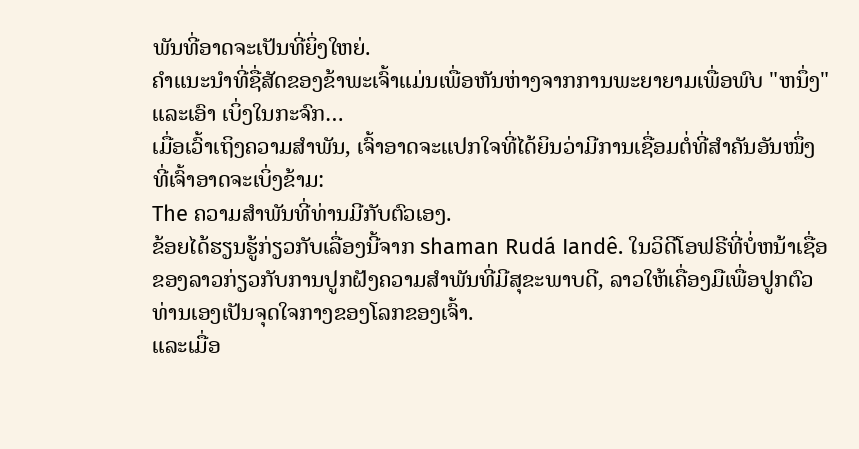ພັນທີ່ອາດຈະເປັນທີ່ຍິ່ງໃຫຍ່.
ຄໍາແນະນໍາທີ່ຊື່ສັດຂອງຂ້າພະເຈົ້າແມ່ນເພື່ອຫັນຫ່າງຈາກການພະຍາຍາມເພື່ອພົບ "ຫນຶ່ງ" ແລະເອົາ ເບິ່ງໃນກະຈົກ…
ເມື່ອເວົ້າເຖິງຄວາມສຳພັນ, ເຈົ້າອາດຈະແປກໃຈທີ່ໄດ້ຍິນວ່າມີການເຊື່ອມຕໍ່ທີ່ສຳຄັນອັນໜຶ່ງທີ່ເຈົ້າອາດຈະເບິ່ງຂ້າມ:
The ຄວາມສຳພັນທີ່ທ່ານມີກັບຕົວເອງ.
ຂ້ອຍໄດ້ຮຽນຮູ້ກ່ຽວກັບເລື່ອງນີ້ຈາກ shaman Rudá Iandê. ໃນວິດີໂອຟຣີທີ່ບໍ່ຫນ້າເຊື່ອຂອງລາວກ່ຽວກັບການປູກຝັງຄວາມສໍາພັນທີ່ມີສຸຂະພາບດີ, ລາວໃຫ້ເຄື່ອງມືເພື່ອປູກຕົວທ່ານເອງເປັນຈຸດໃຈກາງຂອງໂລກຂອງເຈົ້າ.
ແລະເມື່ອ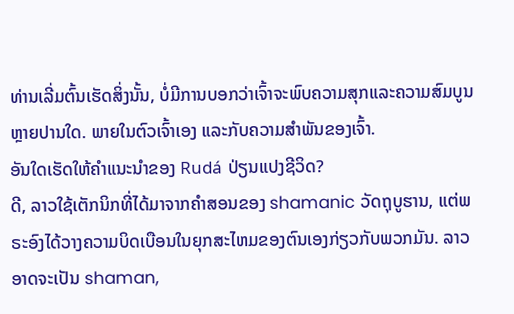ທ່ານເລີ່ມຕົ້ນເຮັດສິ່ງນັ້ນ, ບໍ່ມີການບອກວ່າເຈົ້າຈະພົບຄວາມສຸກແລະຄວາມສົມບູນຫຼາຍປານໃດ. ພາຍໃນຕົວເຈົ້າເອງ ແລະກັບຄວາມສຳພັນຂອງເຈົ້າ.
ອັນໃດເຮັດໃຫ້ຄຳແນະນຳຂອງ Rudá ປ່ຽນແປງຊີວິດ?
ດີ, ລາວໃຊ້ເຕັກນິກທີ່ໄດ້ມາຈາກຄໍາສອນຂອງ shamanic ວັດຖຸບູຮານ, ແຕ່ພຣະອົງໄດ້ວາງຄວາມບິດເບືອນໃນຍຸກສະໄຫມຂອງຕົນເອງກ່ຽວກັບພວກມັນ. ລາວອາດຈະເປັນ shaman,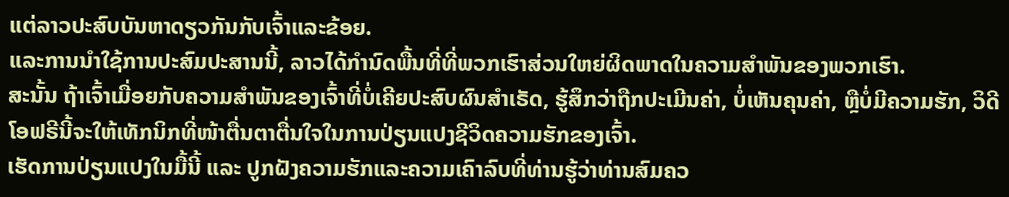ແຕ່ລາວປະສົບບັນຫາດຽວກັນກັບເຈົ້າແລະຂ້ອຍ.
ແລະການນໍາໃຊ້ການປະສົມປະສານນີ້, ລາວໄດ້ກໍານົດພື້ນທີ່ທີ່ພວກເຮົາສ່ວນໃຫຍ່ຜິດພາດໃນຄວາມສໍາພັນຂອງພວກເຮົາ.
ສະນັ້ນ ຖ້າເຈົ້າເມື່ອຍກັບຄວາມສຳພັນຂອງເຈົ້າທີ່ບໍ່ເຄີຍປະສົບຜົນສຳເຣັດ, ຮູ້ສຶກວ່າຖືກປະເມີນຄ່າ, ບໍ່ເຫັນຄຸນຄ່າ, ຫຼືບໍ່ມີຄວາມຮັກ, ວິດີໂອຟຣີນີ້ຈະໃຫ້ເທັກນິກທີ່ໜ້າຕື່ນຕາຕື່ນໃຈໃນການປ່ຽນແປງຊີວິດຄວາມຮັກຂອງເຈົ້າ.
ເຮັດການປ່ຽນແປງໃນມື້ນີ້ ແລະ ປູກຝັງຄວາມຮັກແລະຄວາມເຄົາລົບທີ່ທ່ານຮູ້ວ່າທ່ານສົມຄວ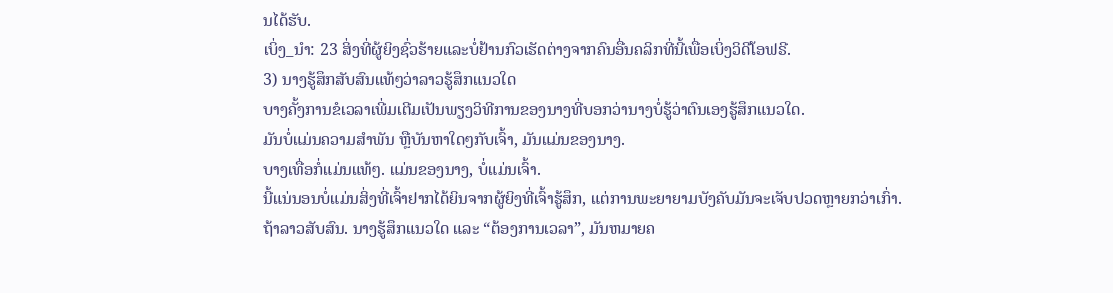ນໄດ້ຮັບ.
ເບິ່ງ_ນຳ: 23 ສິ່ງທີ່ຜູ້ຍິງຊົ່ວຮ້າຍແລະບໍ່ຢ້ານກົວເຮັດຕ່າງຈາກຄົນອື່ນຄລິກທີ່ນີ້ເພື່ອເບິ່ງວິດີໂອຟຣີ.
3) ນາງຮູ້ສຶກສັບສົນແທ້ໆວ່າລາວຮູ້ສຶກແນວໃດ
ບາງຄັ້ງການຂໍເວລາເພີ່ມເຕີມເປັນພຽງວິທີການຂອງນາງທີ່ບອກວ່ານາງບໍ່ຮູ້ວ່າຕົນເອງຮູ້ສຶກແນວໃດ.
ມັນບໍ່ແມ່ນຄວາມສຳພັນ ຫຼືບັນຫາໃດໆກັບເຈົ້າ, ມັນແມ່ນຂອງນາງ.
ບາງເທື່ອກໍ່ແມ່ນແທ້ໆ. ແມ່ນຂອງນາງ, ບໍ່ແມ່ນເຈົ້າ.
ນີ້ແນ່ນອນບໍ່ແມ່ນສິ່ງທີ່ເຈົ້າຢາກໄດ້ຍິນຈາກຜູ້ຍິງທີ່ເຈົ້າຮູ້ສຶກ, ແຕ່ການພະຍາຍາມບັງຄັບມັນຈະເຈັບປວດຫຼາຍກວ່າເກົ່າ.
ຖ້າລາວສັບສົນ. ນາງຮູ້ສຶກແນວໃດ ແລະ “ຕ້ອງການເວລາ”, ມັນຫມາຍຄ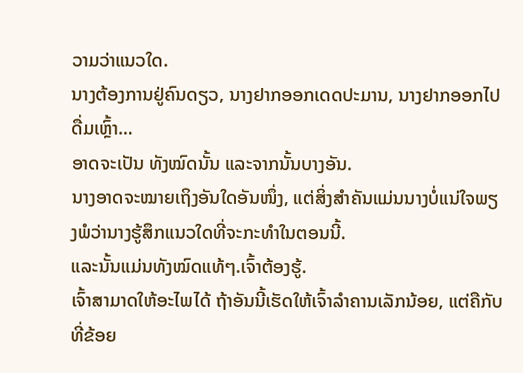ວາມວ່າແນວໃດ.
ນາງຕ້ອງການຢູ່ຄົນດຽວ, ນາງຢາກອອກເດດປະມານ, ນາງຢາກອອກໄປດື່ມເຫຼົ້າ…
ອາດຈະເປັນ ທັງໝົດນັ້ນ ແລະຈາກນັ້ນບາງອັນ.
ນາງອາດຈະໝາຍເຖິງອັນໃດອັນໜຶ່ງ, ແຕ່ສິ່ງສຳຄັນແມ່ນນາງບໍ່ແນ່ໃຈພຽງພໍວ່ານາງຮູ້ສຶກແນວໃດທີ່ຈະກະທຳໃນຕອນນີ້.
ແລະນັ້ນແມ່ນທັງໝົດແທ້ໆ.ເຈົ້າຕ້ອງຮູ້.
ເຈົ້າສາມາດໃຫ້ອະໄພໄດ້ ຖ້າອັນນີ້ເຮັດໃຫ້ເຈົ້າລຳຄານເລັກນ້ອຍ, ແຕ່ຄືກັບທີ່ຂ້ອຍ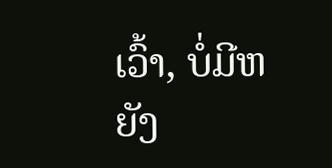ເວົ້າ, ບໍ່ມີຫຍັງ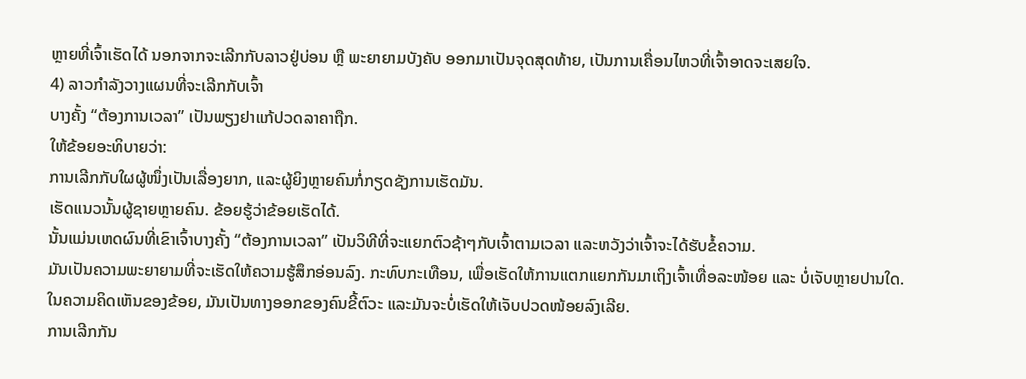ຫຼາຍທີ່ເຈົ້າເຮັດໄດ້ ນອກຈາກຈະເລີກກັບລາວຢູ່ບ່ອນ ຫຼື ພະຍາຍາມບັງຄັບ ອອກມາເປັນຈຸດສຸດທ້າຍ, ເປັນການເຄື່ອນໄຫວທີ່ເຈົ້າອາດຈະເສຍໃຈ.
4) ລາວກຳລັງວາງແຜນທີ່ຈະເລີກກັບເຈົ້າ
ບາງຄັ້ງ “ຕ້ອງການເວລາ” ເປັນພຽງຢາແກ້ປວດລາຄາຖືກ.
ໃຫ້ຂ້ອຍອະທິບາຍວ່າ:
ການເລີກກັບໃຜຜູ້ໜຶ່ງເປັນເລື່ອງຍາກ, ແລະຜູ້ຍິງຫຼາຍຄົນກໍ່ກຽດຊັງການເຮັດມັນ.
ເຮັດແນວນັ້ນຜູ້ຊາຍຫຼາຍຄົນ. ຂ້ອຍຮູ້ວ່າຂ້ອຍເຮັດໄດ້.
ນັ້ນແມ່ນເຫດຜົນທີ່ເຂົາເຈົ້າບາງຄັ້ງ “ຕ້ອງການເວລາ” ເປັນວິທີທີ່ຈະແຍກຕົວຊ້າໆກັບເຈົ້າຕາມເວລາ ແລະຫວັງວ່າເຈົ້າຈະໄດ້ຮັບຂໍ້ຄວາມ.
ມັນເປັນຄວາມພະຍາຍາມທີ່ຈະເຮັດໃຫ້ຄວາມຮູ້ສຶກອ່ອນລົງ. ກະທົບກະເທືອນ, ເພື່ອເຮັດໃຫ້ການແຕກແຍກກັນມາເຖິງເຈົ້າເທື່ອລະໜ້ອຍ ແລະ ບໍ່ເຈັບຫຼາຍປານໃດ.
ໃນຄວາມຄິດເຫັນຂອງຂ້ອຍ, ມັນເປັນທາງອອກຂອງຄົນຂີ້ຕົວະ ແລະມັນຈະບໍ່ເຮັດໃຫ້ເຈັບປວດໜ້ອຍລົງເລີຍ.
ການເລີກກັນ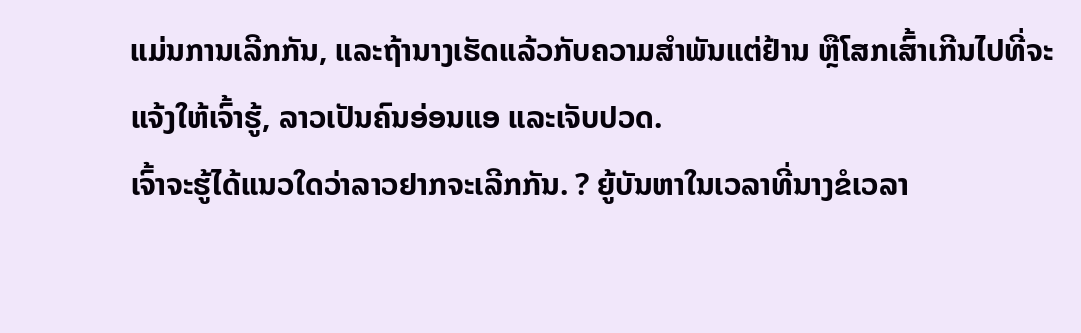ແມ່ນການເລີກກັນ, ແລະຖ້ານາງເຮັດແລ້ວກັບຄວາມສຳພັນແຕ່ຢ້ານ ຫຼືໂສກເສົ້າເກີນໄປທີ່ຈະແຈ້ງໃຫ້ເຈົ້າຮູ້, ລາວເປັນຄົນອ່ອນແອ ແລະເຈັບປວດ.
ເຈົ້າຈະຮູ້ໄດ້ແນວໃດວ່າລາວຢາກຈະເລີກກັນ. ? ຍູ້ບັນຫາໃນເວລາທີ່ນາງຂໍເວລາ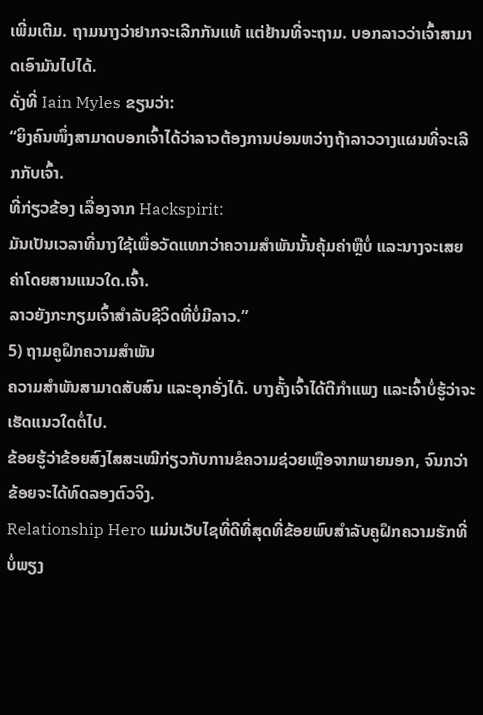ເພີ່ມເຕີມ. ຖາມນາງວ່າຢາກຈະເລີກກັນແທ້ ແຕ່ຢ້ານທີ່ຈະຖາມ. ບອກລາວວ່າເຈົ້າສາມາດເອົາມັນໄປໄດ້.
ດັ່ງທີ່ Iain Myles ຂຽນວ່າ:
“ຍິງຄົນໜຶ່ງສາມາດບອກເຈົ້າໄດ້ວ່າລາວຕ້ອງການບ່ອນຫວ່າງຖ້າລາວວາງແຜນທີ່ຈະເລີກກັບເຈົ້າ.
ທີ່ກ່ຽວຂ້ອງ ເລື່ອງຈາກ Hackspirit:
ມັນເປັນເວລາທີ່ນາງໃຊ້ເພື່ອວັດແທກວ່າຄວາມສຳພັນນັ້ນຄຸ້ມຄ່າຫຼືບໍ່ ແລະນາງຈະເສຍຄ່າໂດຍສານແນວໃດ.ເຈົ້າ.
ລາວຍັງກະກຽມເຈົ້າສໍາລັບຊີວິດທີ່ບໍ່ມີລາວ.”
5) ຖາມຄູຝຶກຄວາມສຳພັນ
ຄວາມສໍາພັນສາມາດສັບສົນ ແລະອຸກອັ່ງໄດ້. ບາງຄັ້ງເຈົ້າໄດ້ຕີກຳແພງ ແລະເຈົ້າບໍ່ຮູ້ວ່າຈະເຮັດແນວໃດຕໍ່ໄປ.
ຂ້ອຍຮູ້ວ່າຂ້ອຍສົງໄສສະເໝີກ່ຽວກັບການຂໍຄວາມຊ່ວຍເຫຼືອຈາກພາຍນອກ, ຈົນກວ່າຂ້ອຍຈະໄດ້ທົດລອງຕົວຈິງ.
Relationship Hero ແມ່ນເວັບໄຊທີ່ດີທີ່ສຸດທີ່ຂ້ອຍພົບສຳລັບຄູຝຶກຄວາມຮັກທີ່ບໍ່ພຽງ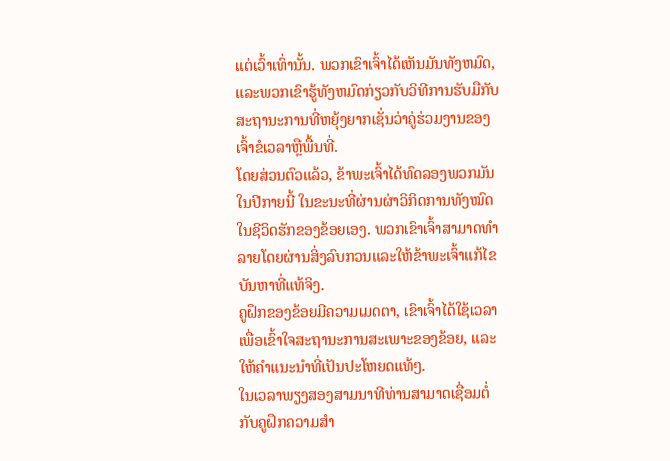ແຕ່ເວົ້າເທົ່ານັ້ນ. ພວກເຂົາເຈົ້າໄດ້ເຫັນມັນທັງຫມົດ, ແລະພວກເຂົາຮູ້ທັງຫມົດກ່ຽວກັບວິທີການຮັບມືກັບສະຖານະການທີ່ຫຍຸ້ງຍາກເຊັ່ນວ່າຄູ່ຮ່ວມງານຂອງເຈົ້າຂໍເວລາຫຼືພື້ນທີ່.
ໂດຍສ່ວນຕົວແລ້ວ, ຂ້າພະເຈົ້າໄດ້ທົດລອງພວກມັນໃນປີກາຍນີ້ ໃນຂະນະທີ່ຜ່ານຜ່າວິກິດການທັງໝົດໃນຊີວິດຮັກຂອງຂ້ອຍເອງ. ພວກເຂົາເຈົ້າສາມາດທໍາລາຍໂດຍຜ່ານສິ່ງລົບກວນແລະໃຫ້ຂ້າພະເຈົ້າແກ້ໄຂບັນຫາທີ່ແທ້ຈິງ.
ຄູຝຶກຂອງຂ້ອຍມີຄວາມເມດຕາ, ເຂົາເຈົ້າໄດ້ໃຊ້ເວລາເພື່ອເຂົ້າໃຈສະຖານະການສະເພາະຂອງຂ້ອຍ, ແລະໃຫ້ຄໍາແນະນໍາທີ່ເປັນປະໂຫຍດແທ້ໆ.
ໃນເວລາພຽງສອງສາມນາທີທ່ານສາມາດເຊື່ອມຕໍ່ກັບຄູຝຶກຄວາມສຳ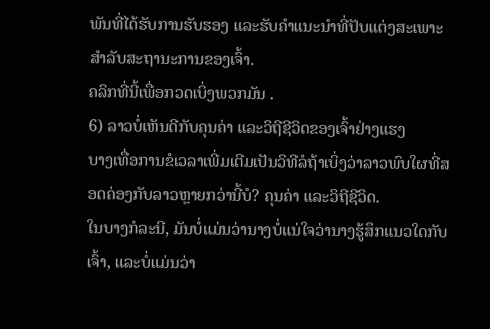ພັນທີ່ໄດ້ຮັບການຮັບຮອງ ແລະຮັບຄຳແນະນຳທີ່ປັບແຕ່ງສະເພາະສຳລັບສະຖານະການຂອງເຈົ້າ.
ຄລິກທີ່ນີ້ເພື່ອກວດເບິ່ງພວກມັນ .
6) ລາວບໍ່ເຫັນດີກັບຄຸນຄ່າ ແລະວິຖີຊີວິດຂອງເຈົ້າຢ່າງແຮງ
ບາງເທື່ອການຂໍເວລາເພີ່ມເຕີມເປັນວິທີລໍຖ້າເບິ່ງວ່າລາວພົບໃຜທີ່ສອດຄ່ອງກັບລາວຫຼາຍກວ່ານີ້ບໍ? ຄຸນຄ່າ ແລະວິຖີຊີວິດ.
ໃນບາງກໍລະນີ, ມັນບໍ່ແມ່ນວ່ານາງບໍ່ແນ່ໃຈວ່ານາງຮູ້ສຶກແນວໃດກັບເຈົ້າ, ແລະບໍ່ແມ່ນວ່າ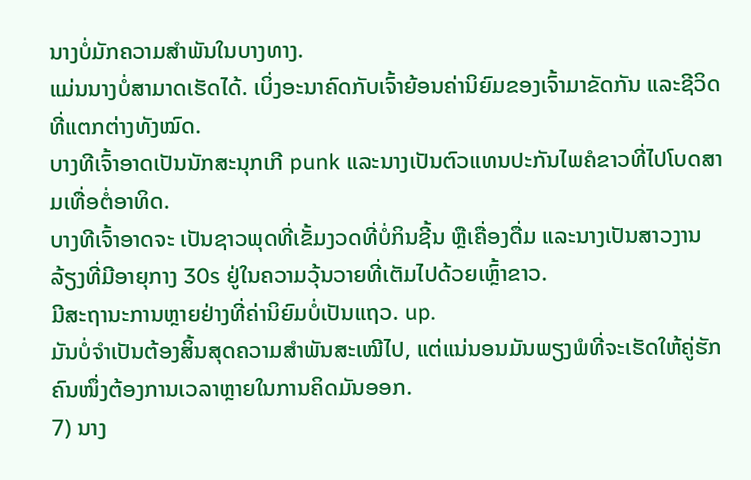ນາງບໍ່ມັກຄວາມສຳພັນໃນບາງທາງ.
ແມ່ນນາງບໍ່ສາມາດເຮັດໄດ້. ເບິ່ງອະນາຄົດກັບເຈົ້າຍ້ອນຄ່ານິຍົມຂອງເຈົ້າມາຂັດກັນ ແລະຊີວິດທີ່ແຕກຕ່າງທັງໝົດ.
ບາງທີເຈົ້າອາດເປັນນັກສະນຸກເກີ punk ແລະນາງເປັນຕົວແທນປະກັນໄພຄໍຂາວທີ່ໄປໂບດສາມເທື່ອຕໍ່ອາທິດ.
ບາງທີເຈົ້າອາດຈະ ເປັນຊາວພຸດທີ່ເຂັ້ມງວດທີ່ບໍ່ກິນຊີ້ນ ຫຼືເຄື່ອງດື່ມ ແລະນາງເປັນສາວງານລ້ຽງທີ່ມີອາຍຸກາງ 30s ຢູ່ໃນຄວາມວຸ້ນວາຍທີ່ເຕັມໄປດ້ວຍເຫຼົ້າຂາວ.
ມີສະຖານະການຫຼາຍຢ່າງທີ່ຄ່ານິຍົມບໍ່ເປັນແຖວ. up.
ມັນບໍ່ຈຳເປັນຕ້ອງສິ້ນສຸດຄວາມສຳພັນສະເໝີໄປ, ແຕ່ແນ່ນອນມັນພຽງພໍທີ່ຈະເຮັດໃຫ້ຄູ່ຮັກຄົນໜຶ່ງຕ້ອງການເວລາຫຼາຍໃນການຄິດມັນອອກ.
7) ນາງ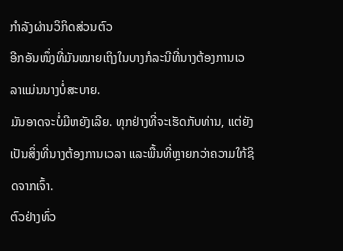ກຳລັງຜ່ານວິກິດສ່ວນຕົວ
ອີກອັນໜຶ່ງທີ່ມັນໝາຍເຖິງໃນບາງກໍລະນີທີ່ນາງຕ້ອງການເວລາແມ່ນນາງບໍ່ສະບາຍ.
ມັນອາດຈະບໍ່ມີຫຍັງເລີຍ. ທຸກຢ່າງທີ່ຈະເຮັດກັບທ່ານ, ແຕ່ຍັງເປັນສິ່ງທີ່ນາງຕ້ອງການເວລາ ແລະພື້ນທີ່ຫຼາຍກວ່າຄວາມໃກ້ຊິດຈາກເຈົ້າ.
ຕົວຢ່າງທົ່ວ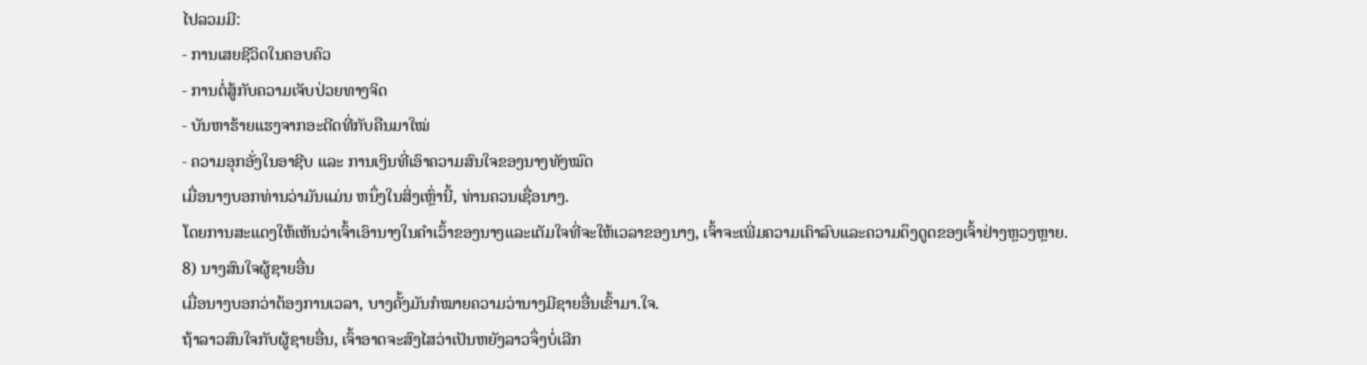ໄປລວມມີ:
- ການເສຍຊີວິດໃນຄອບຄົວ
- ການຕໍ່ສູ້ກັບຄວາມເຈັບປ່ວຍທາງຈິດ
- ບັນຫາຮ້າຍແຮງຈາກອະດີດທີ່ກັບຄືນມາໃໝ່
- ຄວາມອຸກອັ່ງໃນອາຊີບ ແລະ ການເງິນທີ່ເອົາຄວາມສົນໃຈຂອງນາງທັງໝົດ
ເມື່ອນາງບອກທ່ານວ່າມັນແມ່ນ ຫນຶ່ງໃນສິ່ງເຫຼົ່ານີ້, ທ່ານຄວນເຊື່ອນາງ.
ໂດຍການສະແດງໃຫ້ເຫັນວ່າເຈົ້າເອົານາງໃນຄໍາເວົ້າຂອງນາງແລະເຕັມໃຈທີ່ຈະໃຫ້ເວລາຂອງນາງ, ເຈົ້າຈະເພີ່ມຄວາມເຄົາລົບແລະຄວາມດຶງດູດຂອງເຈົ້າຢ່າງຫຼວງຫຼາຍ.
8) ນາງສົນໃຈຜູ້ຊາຍອື່ນ
ເມື່ອນາງບອກວ່າຕ້ອງການເວລາ, ບາງຄັ້ງມັນກໍໝາຍຄວາມວ່ານາງມີຊາຍອື່ນເຂົ້າມາ.ໃຈ.
ຖ້າລາວສົນໃຈກັບຜູ້ຊາຍອື່ນ, ເຈົ້າອາດຈະສົງໄສວ່າເປັນຫຍັງລາວຈຶ່ງບໍ່ເລີກ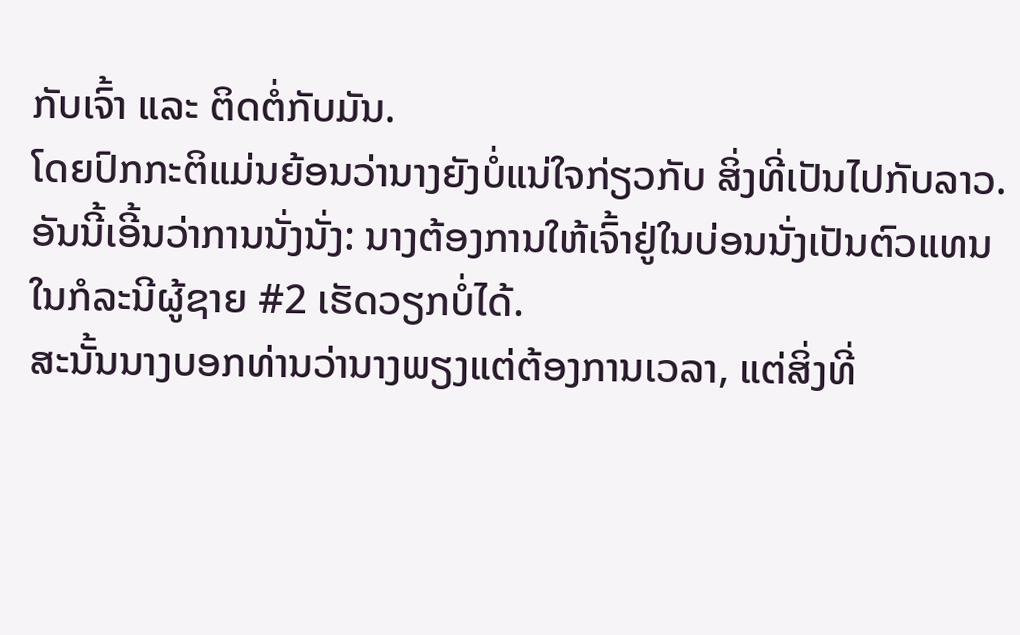ກັບເຈົ້າ ແລະ ຕິດຕໍ່ກັບມັນ.
ໂດຍປົກກະຕິແມ່ນຍ້ອນວ່ານາງຍັງບໍ່ແນ່ໃຈກ່ຽວກັບ ສິ່ງທີ່ເປັນໄປກັບລາວ.
ອັນນີ້ເອີ້ນວ່າການນັ່ງນັ່ງ: ນາງຕ້ອງການໃຫ້ເຈົ້າຢູ່ໃນບ່ອນນັ່ງເປັນຕົວແທນໃນກໍລະນີຜູ້ຊາຍ #2 ເຮັດວຽກບໍ່ໄດ້.
ສະນັ້ນນາງບອກທ່ານວ່ານາງພຽງແຕ່ຕ້ອງການເວລາ, ແຕ່ສິ່ງທີ່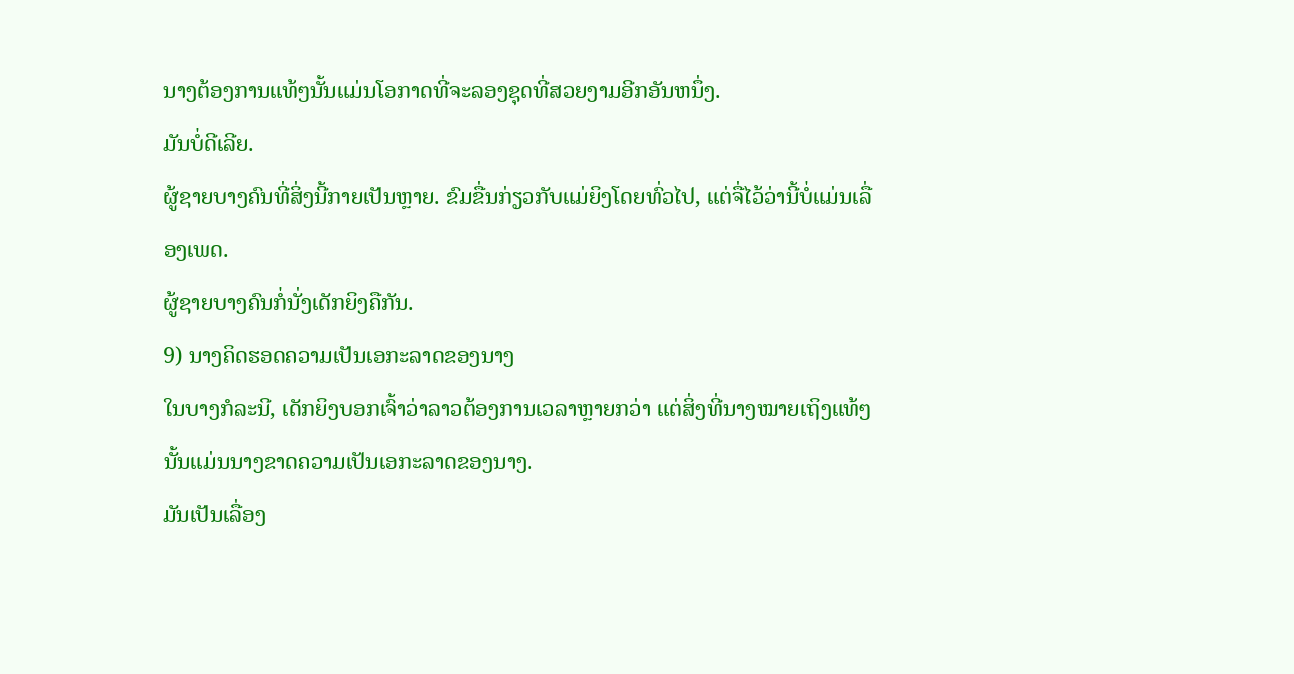ນາງຕ້ອງການແທ້ໆນັ້ນແມ່ນໂອກາດທີ່ຈະລອງຊຸດທີ່ສວຍງາມອີກອັນຫນຶ່ງ.
ມັນບໍ່ດີເລີຍ.
ຜູ້ຊາຍບາງຄົນທີ່ສິ່ງນີ້ກາຍເປັນຫຼາຍ. ຂົມຂື່ນກ່ຽວກັບແມ່ຍິງໂດຍທົ່ວໄປ, ແຕ່ຈື່ໄວ້ວ່ານີ້ບໍ່ແມ່ນເລື່ອງເພດ.
ຜູ້ຊາຍບາງຄົນກໍ່ນັ່ງເດັກຍິງຄືກັນ.
9) ນາງຄິດຮອດຄວາມເປັນເອກະລາດຂອງນາງ
ໃນບາງກໍລະນີ, ເດັກຍິງບອກເຈົ້າວ່າລາວຕ້ອງການເວລາຫຼາຍກວ່າ ແຕ່ສິ່ງທີ່ນາງໝາຍເຖິງແທ້ໆນັ້ນແມ່ນນາງຂາດຄວາມເປັນເອກະລາດຂອງນາງ.
ມັນເປັນເລື່ອງ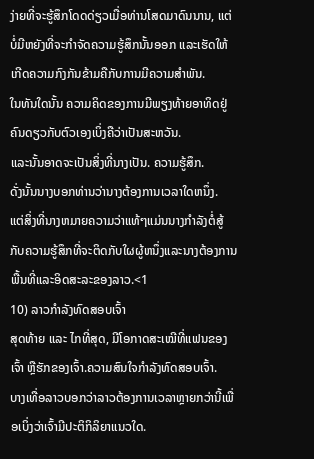ງ່າຍທີ່ຈະຮູ້ສຶກໂດດດ່ຽວເມື່ອທ່ານໂສດມາດົນນານ, ແຕ່ ບໍ່ມີຫຍັງທີ່ຈະກໍາຈັດຄວາມຮູ້ສຶກນັ້ນອອກ ແລະເຮັດໃຫ້ເກີດຄວາມກົງກັນຂ້າມຄືກັບການມີຄວາມສໍາພັນ.
ໃນທັນໃດນັ້ນ ຄວາມຄິດຂອງການມີພຽງທ້າຍອາທິດຢູ່ຄົນດຽວກັບຕົວເອງເບິ່ງຄືວ່າເປັນສະຫວັນ.
ແລະນັ້ນອາດຈະເປັນສິ່ງທີ່ນາງເປັນ. ຄວາມຮູ້ສຶກ.
ດັ່ງນັ້ນນາງບອກທ່ານວ່ານາງຕ້ອງການເວລາໃດຫນຶ່ງ.
ແຕ່ສິ່ງທີ່ນາງຫມາຍຄວາມວ່າແທ້ໆແມ່ນນາງກໍາລັງຕໍ່ສູ້ກັບຄວາມຮູ້ສຶກທີ່ຈະຕິດກັບໃຜຜູ້ຫນຶ່ງແລະນາງຕ້ອງການພື້ນທີ່ແລະອິດສະລະຂອງລາວ.<1
10) ລາວກຳລັງທົດສອບເຈົ້າ
ສຸດທ້າຍ ແລະ ໄກທີ່ສຸດ, ມີໂອກາດສະເໝີທີ່ແຟນຂອງເຈົ້າ ຫຼືຮັກຂອງເຈົ້າ.ຄວາມສົນໃຈກຳລັງທົດສອບເຈົ້າ.
ບາງເທື່ອລາວບອກວ່າລາວຕ້ອງການເວລາຫຼາຍກວ່ານີ້ເພື່ອເບິ່ງວ່າເຈົ້າມີປະຕິກິລິຍາແນວໃດ.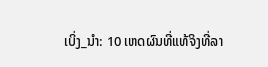ເບິ່ງ_ນຳ: 10 ເຫດຜົນທີ່ແທ້ຈິງທີ່ລາ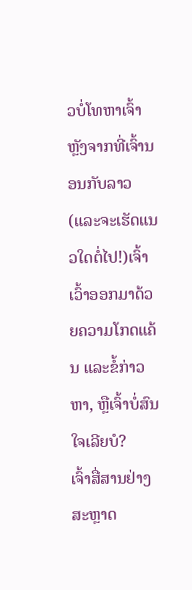ວບໍ່ໂທຫາເຈົ້າຫຼັງຈາກທີ່ເຈົ້ານອນກັບລາວ (ແລະຈະເຮັດແນວໃດຕໍ່ໄປ!)ເຈົ້າເວົ້າອອກມາດ້ວຍຄວາມໂກດແຄ້ນ ແລະຂໍ້ກ່າວຫາ, ຫຼືເຈົ້າບໍ່ສົນໃຈເລີຍບໍ?
ເຈົ້າສື່ສານຢ່າງສະຫຼາດ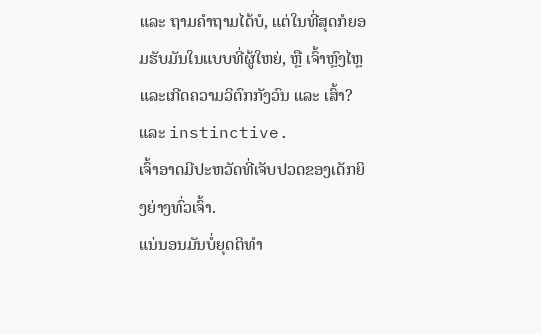ແລະ ຖາມຄຳຖາມໄດ້ບໍ, ແຕ່ໃນທີ່ສຸດກໍຍອມຮັບມັນໃນແບບທີ່ຜູ້ໃຫຍ່, ຫຼື ເຈົ້າຫຼົງໄຫຼ ແລະເກີດຄວາມວິຕົກກັງວົນ ແລະ ເສົ້າ? ແລະ instinctive.
ເຈົ້າອາດມີປະຫວັດທີ່ເຈັບປວດຂອງເດັກຍິງຍ່າງທົ່ວເຈົ້າ.
ແນ່ນອນມັນບໍ່ຍຸດຕິທຳ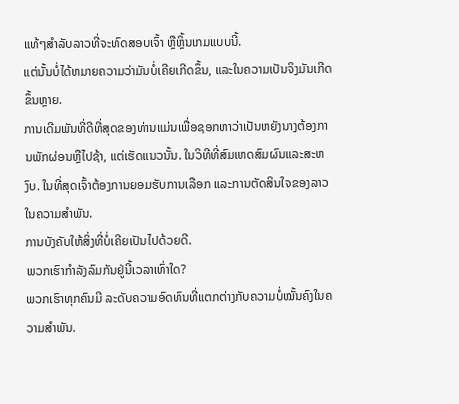ແທ້ໆສຳລັບລາວທີ່ຈະທົດສອບເຈົ້າ ຫຼືຫຼິ້ນເກມແບບນີ້.
ແຕ່ນັ້ນບໍ່ໄດ້ຫມາຍຄວາມວ່າມັນບໍ່ເຄີຍເກີດຂຶ້ນ, ແລະໃນຄວາມເປັນຈິງມັນເກີດຂຶ້ນຫຼາຍ.
ການເດີມພັນທີ່ດີທີ່ສຸດຂອງທ່ານແມ່ນເພື່ອຊອກຫາວ່າເປັນຫຍັງນາງຕ້ອງການພັກຜ່ອນຫຼືໄປຊ້າ, ແຕ່ເຮັດແນວນັ້ນ. ໃນວິທີທີ່ສົມເຫດສົມຜົນແລະສະຫງົບ. ໃນທີ່ສຸດເຈົ້າຕ້ອງການຍອມຮັບການເລືອກ ແລະການຕັດສິນໃຈຂອງລາວໃນຄວາມສຳພັນ.
ການບັງຄັບໃຫ້ສິ່ງທີ່ບໍ່ເຄີຍເປັນໄປດ້ວຍດີ.
ພວກເຮົາກຳລັງລົມກັນຢູ່ນີ້ເວລາເທົ່າໃດ?
ພວກເຮົາທຸກຄົນມີ ລະດັບຄວາມອົດທົນທີ່ແຕກຕ່າງກັບຄວາມບໍ່ໝັ້ນຄົງໃນຄວາມສຳພັນ.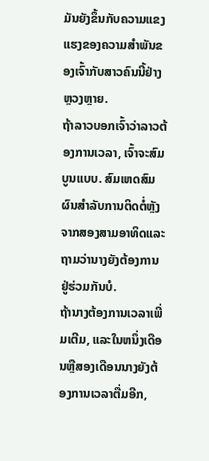ມັນຍັງຂຶ້ນກັບຄວາມແຂງແຮງຂອງຄວາມສຳພັນຂອງເຈົ້າກັບສາວຄົນນີ້ຢ່າງຫຼວງຫຼາຍ.
ຖ້າລາວບອກເຈົ້າວ່າລາວຕ້ອງການເວລາ, ເຈົ້າຈະສົມບູນແບບ. ສົມເຫດສົມຜົນສໍາລັບການຕິດຕໍ່ຫຼັງຈາກສອງສາມອາທິດແລະຖາມວ່ານາງຍັງຕ້ອງການຢູ່ຮ່ວມກັນບໍ.
ຖ້ານາງຕ້ອງການເວລາເພີ່ມເຕີມ, ແລະໃນຫນຶ່ງເດືອນຫຼືສອງເດືອນນາງຍັງຕ້ອງການເວລາຕື່ມອີກ,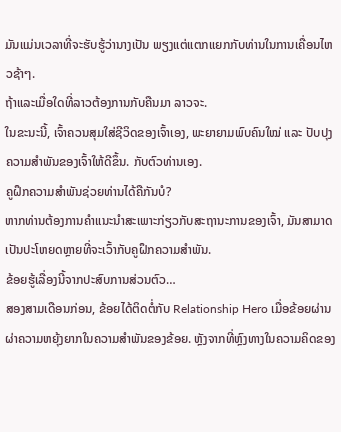ມັນແມ່ນເວລາທີ່ຈະຮັບຮູ້ວ່ານາງເປັນ ພຽງແຕ່ແຕກແຍກກັບທ່ານໃນການເຄື່ອນໄຫວຊ້າໆ.
ຖ້າແລະເມື່ອໃດທີ່ລາວຕ້ອງການກັບຄືນມາ ລາວຈະ.
ໃນຂະນະນີ້, ເຈົ້າຄວນສຸມໃສ່ຊີວິດຂອງເຈົ້າເອງ, ພະຍາຍາມພົບຄົນໃໝ່ ແລະ ປັບປຸງຄວາມສຳພັນຂອງເຈົ້າໃຫ້ດີຂຶ້ນ. ກັບຕົວທ່ານເອງ.
ຄູຝຶກຄວາມສຳພັນຊ່ວຍທ່ານໄດ້ຄືກັນບໍ?
ຫາກທ່ານຕ້ອງການຄຳແນະນຳສະເພາະກ່ຽວກັບສະຖານະການຂອງເຈົ້າ, ມັນສາມາດເປັນປະໂຫຍດຫຼາຍທີ່ຈະເວົ້າກັບຄູຝຶກຄວາມສຳພັນ.
ຂ້ອຍຮູ້ເລື່ອງນີ້ຈາກປະສົບການສ່ວນຕົວ…
ສອງສາມເດືອນກ່ອນ, ຂ້ອຍໄດ້ຕິດຕໍ່ກັບ Relationship Hero ເມື່ອຂ້ອຍຜ່ານຜ່າຄວາມຫຍຸ້ງຍາກໃນຄວາມສຳພັນຂອງຂ້ອຍ. ຫຼັງຈາກທີ່ຫຼົງທາງໃນຄວາມຄິດຂອງ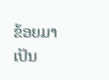ຂ້ອຍມາເປັນ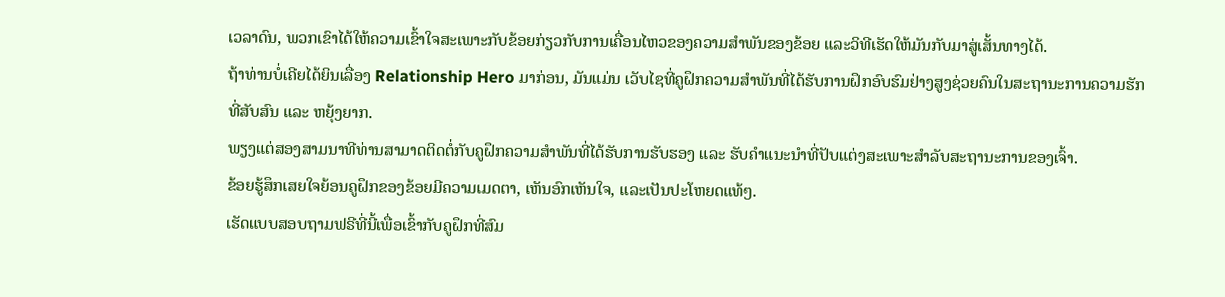ເວລາດົນ, ພວກເຂົາໄດ້ໃຫ້ຄວາມເຂົ້າໃຈສະເພາະກັບຂ້ອຍກ່ຽວກັບການເຄື່ອນໄຫວຂອງຄວາມສຳພັນຂອງຂ້ອຍ ແລະວິທີເຮັດໃຫ້ມັນກັບມາສູ່ເສັ້ນທາງໄດ້.
ຖ້າທ່ານບໍ່ເຄີຍໄດ້ຍິນເລື່ອງ Relationship Hero ມາກ່ອນ, ມັນແມ່ນ ເວັບໄຊທີ່ຄູຝຶກຄວາມສຳພັນທີ່ໄດ້ຮັບການຝຶກອົບຮົມຢ່າງສູງຊ່ວຍຄົນໃນສະຖານະການຄວາມຮັກທີ່ສັບສົນ ແລະ ຫຍຸ້ງຍາກ.
ພຽງແຕ່ສອງສາມນາທີທ່ານສາມາດຕິດຕໍ່ກັບຄູຝຶກຄວາມສຳພັນທີ່ໄດ້ຮັບການຮັບຮອງ ແລະ ຮັບຄຳແນະນຳທີ່ປັບແຕ່ງສະເພາະສຳລັບສະຖານະການຂອງເຈົ້າ.
ຂ້ອຍຮູ້ສຶກເສຍໃຈຍ້ອນຄູຝຶກຂອງຂ້ອຍມີຄວາມເມດຕາ, ເຫັນອົກເຫັນໃຈ, ແລະເປັນປະໂຫຍດແທ້ໆ.
ເຮັດແບບສອບຖາມຟຣີທີ່ນີ້ເພື່ອເຂົ້າກັບຄູຝຶກທີ່ສົມ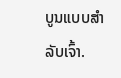ບູນແບບສຳລັບເຈົ້າ.